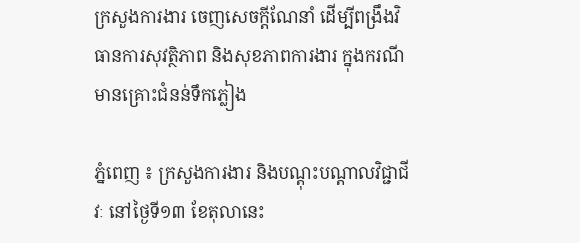ក្រសួងការងារ ចេញសេចក្ដីណែនាំ ដើម្បីពង្រឹងវិធានការសុវត្ថិភាព និងសុខភាពការងារ ក្នុងករណីមានគ្រោះជំនន់ទឹកភ្លៀង

ភ្នំពេញ ៖ ក្រសួងការងារ និងបណ្តុះបណ្តាលវិជ្ជាជីវៈ នៅថ្ងៃទី១៣ ខែតុលានេះ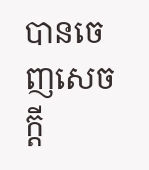បានចេញសេចក្តី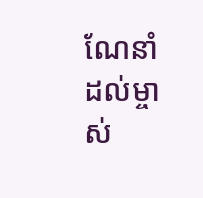ណែនាំដល់ម្ចាស់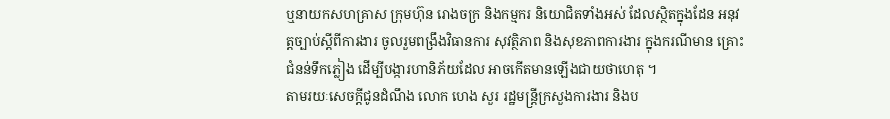ឬនាយកសហគ្រាស ក្រុមហ៊ុន រោងចក្រ និងកម្មករ និយោជិតទាំងអស់ ដែលស្ថិតក្នុងដែន អនុវត្តច្បាប់ស្ដីពីការងារ ចូលរួមពង្រឹងវិធានការ សុវត្ថិភាព និងសុខភាពការងារ ក្នុងករណីមាន គ្រោះជំនន់ទឹកភ្លៀង ដើម្បីបង្ការហានិភ័យដែល អាចកើតមានឡើងជាយថាហេតុ ។
តាមរយៈសេចក្តីជូនដំណឹង លោក ហេង សួរ រដ្ឋមន្ត្រីក្រសួងការងារ និងប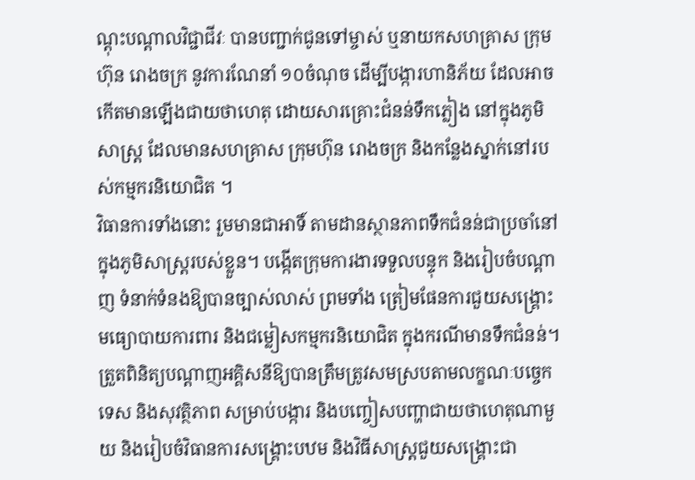ណ្តុះបណ្តាលវិជ្ជាជីវៈ បានបញ្ជាក់ជូនទៅម្ចាស់ ឬនាយកសហគ្រាស ក្រុមហ៊ុន រោងចក្រ នូវការណែនាំ ១០ចំណុច ដើម្បីបង្ការហានិភ័យ ដែលអាចកើតមានឡើងជាយថាហេតុ ដោយសារគ្រោះជំនន់ទឹកភ្លៀង នៅក្នុងភូមិសាស្ត្រ ដែលមានសហគ្រាស ក្រុមហ៊ុន រោងចក្រ និងកន្លែងស្នាក់នៅរបស់កម្មករនិយោជិត ។
វិធានការទាំងនោះ រួមមានជាអាទិ៍ តាមដានស្ថានភាពទឹកជំនន់ជាប្រចាំនៅក្នុងភូមិសាស្ត្ររបស់ខ្លួន។ បង្កើតក្រុមការងារទទួលបន្ទុក និងរៀបចំបណ្តាញ ទំនាក់ទំនងឱ្យបានច្បាស់លាស់ ព្រមទាំង ត្រៀមផែនការជួយសង្គ្រោះ មធ្យោបាយការពារ និងជម្លៀសកម្មករនិយោជិត ក្នុងករណីមានទឹកជំនន់។ ត្រួតពិនិត្យបណ្តាញអគ្គិសនីឱ្យបានត្រឹមត្រូវសមស្របតាមលក្ខណៈបច្ចេកទេស និងសុវត្ថិភាព សម្រាប់បង្ការ និងបញ្ចៀសបញ្ហាជាយថាហេតុណាមួយ និងរៀបចំវិធានការសង្គ្រោះបឋម និងវិធីសាស្ត្រជួយសង្គ្រោះជា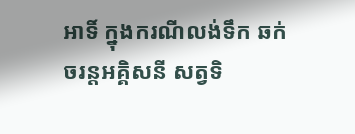អាទិ៍ ក្នុងករណីលង់ទឹក ឆក់ចរន្តអគ្គិសនី សត្វទិ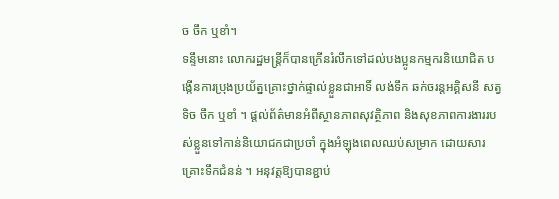ច ចឹក ឬខាំ។
ទន្ទឹមនោះ លោករដ្ឋមន្ត្រីក៏បានក្រើនរំលឹកទៅដល់បងប្អូនកម្មករនិយោជិត បង្កើនការប្រុងប្រយ័ត្នគ្រោះថ្នាក់ផ្ទាល់ខ្លួនជាអាទិ៍ លង់ទឹក ឆក់ចរន្តអគ្គិសនី សត្វទិច ចឹក ឬខាំ ។ ផ្តល់ព័ត៌មានអំពីស្ថានភាពសុវត្ថិភាព និងសុខភាពការងាររបស់ខ្លួនទៅកាន់និយោជកជាប្រចាំ ក្នុងអំឡុងពេលឈប់សម្រាក ដោយសារគ្រោះទឹកជំនន់ ។ អនុវត្តឱ្យបានខ្ជាប់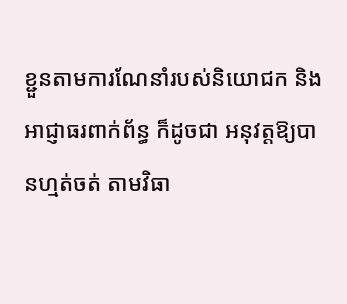ខ្ជួនតាមការណែនាំរបស់និយោជក និងអាជ្ញាធរពាក់ព័ន្ធ ក៏ដូចជា អនុវត្តឱ្យបានហ្មត់ចត់ តាមវិធា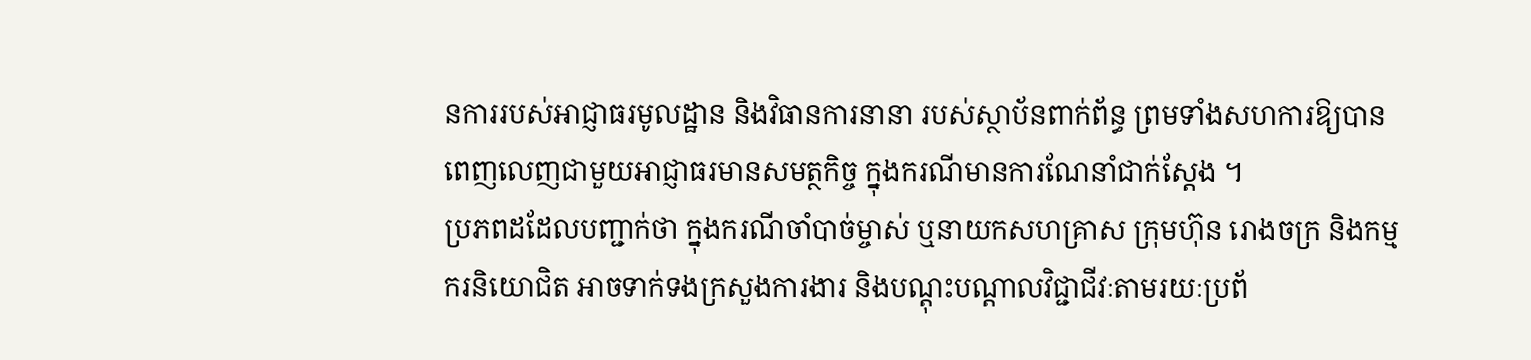នការរបស់អាជ្ញាធរមូលដ្ឋាន និងវិធានការនានា របស់ស្ថាប័នពាក់ព័ន្ធ ព្រមទាំងសហការឱ្យបានពេញលេញជាមួយអាជ្ញាធរមានសមត្ថកិច្ច ក្នុងករណីមានការណែនាំជាក់ស្តែង ។
ប្រភពដដែលបញ្ជាក់ថា ក្នុងករណីចាំបាច់ម្ចាស់ ឬនាយកសហគ្រាស ក្រុមហ៊ុន រោងចក្រ និងកម្មករនិយោជិត អាចទាក់ទងក្រសួងការងារ និងបណ្ដុះបណ្តាលវិជ្ជាជីវៈតាមរយៈប្រព័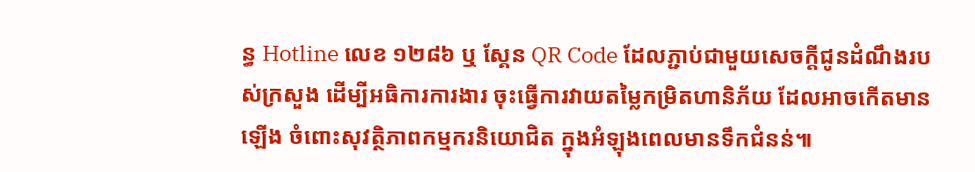ន្ធ Hotline លេខ ១២៨៦ ឬ ស្គែន QR Code ដែលភ្ជាប់ជាមួយសេចក្តីជូនដំណឹងរបស់ក្រសួង ដើម្បីអធិការការងារ ចុះធ្វើការវាយតម្លៃកម្រិតហានិភ័យ ដែលអាចកើតមានឡើង ចំពោះសុវត្ថិភាពកម្មករនិយោជិត ក្នុងអំឡុងពេលមានទឹកជំនន់៕